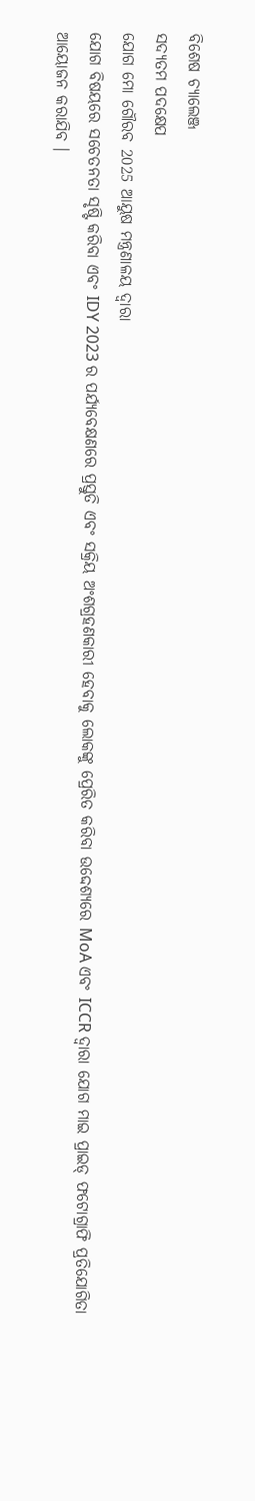ବିଶେଷ ଚ୍ୟାଲେଞ୍ଜ
ସଦ୍ୟତମ ପଦକ୍ଷେପ
ଯୋଗ ମୋ ଗୌରବ 2025 ଆୟୁଷ ମନ୍ତ୍ରଣାଳୟ ଦ୍ୱାରା
ଯୋଗ ବିଷୟରେ ସଚେତନତା ସୃଷ୍ଟି କରିବା ଏବଂ IDY 2023 ର ପର୍ଯ୍ୟବେକ୍ଷଣରେ ପ୍ରସ୍ତୁତି ଏବଂ ସକ୍ରିୟ ଅଂଶଗ୍ରହଣକାରୀ ହେବାକୁ ଲୋକଙ୍କୁ ପ୍ରେରିତ କରିବା ଉଦ୍ଦେଶ୍ୟରେ MoA ଏବଂ ICCR ଦ୍ୱାରା ଯୋଗ ମାଇ ପ୍ରାଇଡ୍ ଫଟୋଗ୍ରାଫି ପ୍ରତିଯୋଗିତା ଆୟୋଜନ କରାଯିବ ।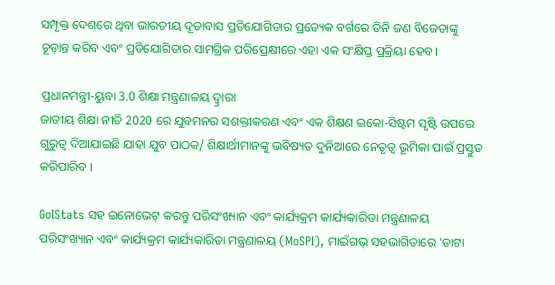ସମ୍ପୃକ୍ତ ଦେଶରେ ଥିବା ଭାରତୀୟ ଦୂତାବାସ ପ୍ରତିଯୋଗିତାର ପ୍ରତ୍ୟେକ ବର୍ଗରେ ତିନି ଜଣ ବିଜେତାଙ୍କୁ ଚୂଡ଼ାନ୍ତ କରିବ ଏବଂ ପ୍ରତିଯୋଗିତାର ସାମଗ୍ରିକ ପରିପ୍ରେକ୍ଷୀରେ ଏହା ଏକ ସଂକ୍ଷିପ୍ତ ପ୍ରକ୍ରିୟା ହେବ।

ପ୍ରଧାନମନ୍ତ୍ରୀ-ୟୁବା 3.0 ଶିକ୍ଷା ମନ୍ତ୍ରଣାଳୟ ଦ୍ୱ୍ରାରା
ଜାତୀୟ ଶିକ୍ଷା ନୀତି 2020 ରେ ଯୁବମନର ସଶକ୍ତୀକରଣ ଏବଂ ଏକ ଶିକ୍ଷଣ ଇକୋ-ସିଷ୍ଟମ ସୃଷ୍ଟି ଉପରେ ଗୁରୁତ୍ୱ ଦିଆଯାଇଛି ଯାହା ଯୁବ ପାଠକ/ ଶିକ୍ଷାର୍ଥୀମାନଙ୍କୁ ଭବିଷ୍ୟତ ଦୁନିଆରେ ନେତୃତ୍ୱ ଭୂମିକା ପାଇଁ ପ୍ରସ୍ତୁତ କରିପାରିବ ।

GoIStats ସହ ଇନୋଭେଟ୍ କରନ୍ତୁ ପରିସଂଖ୍ୟାନ ଏବଂ କାର୍ଯ୍ୟକ୍ରମ କାର୍ଯ୍ୟକାରିତା ମନ୍ତ୍ରଣାଳୟ
ପରିସଂଖ୍ୟାନ ଏବଂ କାର୍ଯ୍ୟକ୍ରମ କାର୍ଯ୍ୟକାରିତା ମନ୍ତ୍ରଣାଳୟ (MoSPI), ମାଇଁଗଭ୍ ସହଭାଗିତାରେ 'ଡାଟା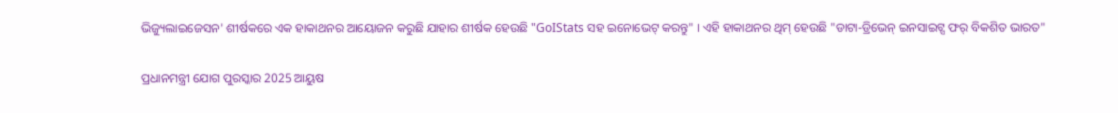ଭିଜ୍ୟୁଲାଇଜେସନ' ଶୀର୍ଷକରେ ଏକ ହାକାଥନର ଆୟୋଜନ କରୁଛି ଯାହାର ଶୀର୍ଷକ ହେଉଛି "GoIStats ସହ ଇନୋଭେଟ୍ କରନ୍ତୁ" । ଏହି ହାକାଥନର ଥିମ୍ ହେଉଛି "ଡାଟା-ଡ୍ରିଭେନ୍ ଇନସାଇଟ୍ସ ଫର୍ ବିକଶିତ ଭାରତ"

ପ୍ରଧାନମନ୍ତ୍ରୀ ଯୋଗ ପୁରସ୍କାର 2025 ଆୟୁଷ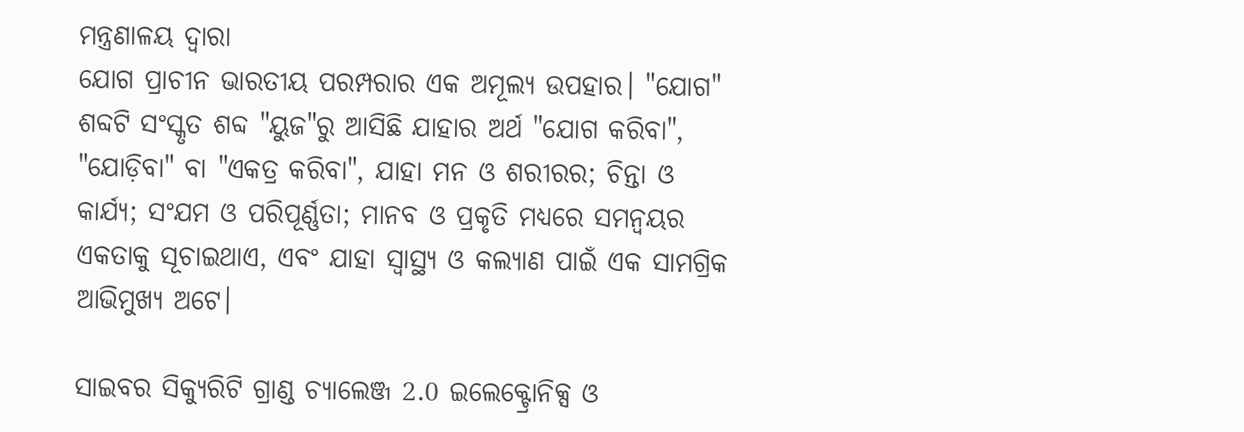ମନ୍ତ୍ରଣାଳୟ ଦ୍ୱାରା
ଯୋଗ ପ୍ରାଚୀନ ଭାରତୀୟ ପରମ୍ପରାର ଏକ ଅମୂଲ୍ୟ ଉପହାର। "ଯୋଗ" ଶବ୍ଦଟି ସଂସ୍କୃତ ଶବ୍ଦ "ୟୁଜ"ରୁ ଆସିଛି ଯାହାର ଅର୍ଥ "ଯୋଗ କରିବା", "ଯୋଡ଼ିବା" ବା "ଏକତ୍ର କରିବା", ଯାହା ମନ ଓ ଶରୀରର; ଚିନ୍ତା ଓ କାର୍ଯ୍ୟ; ସଂଯମ ଓ ପରିପୂର୍ଣ୍ଣତା; ମାନବ ଓ ପ୍ରକୃତି ମଧ୍ୟରେ ସମନ୍ୱୟର ଏକତାକୁ ସୂଚାଇଥାଏ, ଏବଂ ଯାହା ସ୍ୱାସ୍ଥ୍ୟ ଓ କଲ୍ୟାଣ ପାଇଁ ଏକ ସାମଗ୍ରିକ ଆଭିମୁଖ୍ୟ ଅଟେ।

ସାଇବର ସିକ୍ୟୁରିଟି ଗ୍ରାଣ୍ଡ ଚ୍ୟାଲେଞ୍ଜ 2.0 ଇଲେକ୍ଟ୍ରୋନିକ୍ସ ଓ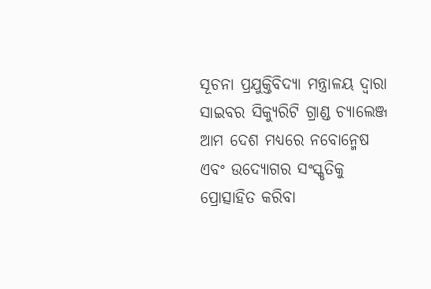ସୂଚନା ପ୍ରଯୁକ୍ତିବିଦ୍ୟା ମନ୍ତ୍ରାଳୟ ଦ୍ୱାରା
ସାଇବର ସିକ୍ୟୁରିଟି ଗ୍ରାଣ୍ଡ ଚ୍ୟାଲେଞ୍ଜ ଆମ ଦେଶ ମଧ୍ୟରେ ନବୋନ୍ମେଷ ଏବଂ ଉଦ୍ୟୋଗର ସଂସ୍କୃତିକୁ ପ୍ରୋତ୍ସାହିତ କରିବା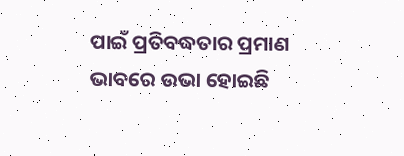ପାଇଁ ପ୍ରତିବଦ୍ଧତାର ପ୍ରମାଣ ଭାବରେ ଉଭା ହୋଇଛି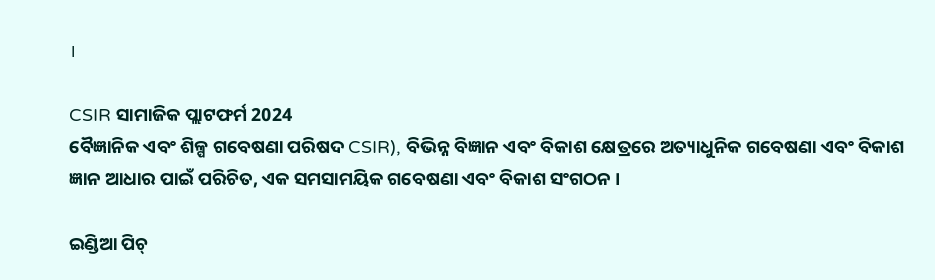।

CSIR ସାମାଜିକ ପ୍ଲାଟଫର୍ମ 2024
ବୈଜ୍ଞାନିକ ଏବଂ ଶିଳ୍ପ ଗବେଷଣା ପରିଷଦ CSIR), ବିଭିନ୍ନ ବିଜ୍ଞାନ ଏବଂ ବିକାଶ କ୍ଷେତ୍ରରେ ଅତ୍ୟାଧୁନିକ ଗବେଷଣା ଏବଂ ବିକାଶ ଜ୍ଞାନ ଆଧାର ପାଇଁ ପରିଚିତ, ଏକ ସମସାମୟିକ ଗବେଷଣା ଏବଂ ବିକାଶ ସଂଗଠନ ।

ଇଣ୍ଡିଆ ପିଚ୍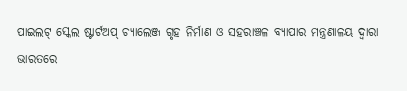ପାଇଲଟ୍ ସ୍କେଲ ଷ୍ଟାର୍ଟଅପ୍ ଚ୍ୟାଲେଞ୍ଜ ଗୃହ ନିର୍ମାଣ ଓ ସହରାଞ୍ଚଳ ବ୍ୟାପାର ମନ୍ତ୍ରଣାଳୟ ଦ୍ୱାରା
ଭାରତରେ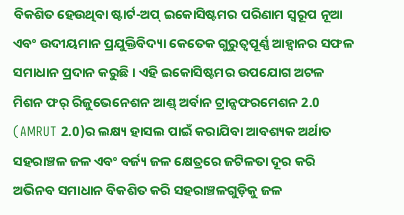ବିକଶିତ ହେଉଥିବା ଷ୍ଟାର୍ଟ-ଅପ୍ ଇକୋସିଷ୍ଟମର ପରିଣାମ ସ୍ୱରୂପ ନୂଆ ଏବଂ ଉଦୀୟମାନ ପ୍ରଯୁକ୍ତିବିଦ୍ୟା କେତେକ ଗୁରୁତ୍ୱପୂର୍ଣ୍ଣ ଆହ୍ୱାନର ସଫଳ ସମାଧାନ ପ୍ରଦାନ କରୁଛି। ଏହି ଇକୋସିଷ୍ଟମର ଉପଯୋଗ ଅଟଳ ମିଶନ ଫର୍ ରିଜୁଭେନେଶନ ଆଣ୍ଡ୍ ଅର୍ବାନ ଟ୍ରାନ୍ସଫରମେଶନ 2.0 (AMRUT 2.0)ର ଲକ୍ଷ୍ୟ ହାସଲ ପାଇଁ କରାଯିବା ଆବଶ୍ୟକ ଅର୍ଥାତ ସହରାଞ୍ଚଳ ଜଳ ଏବଂ ବର୍ଜ୍ୟ ଜଳ କ୍ଷେତ୍ରରେ ଜଟିଳତା ଦୂର କରି ଅଭିନବ ସମାଧାନ ବିକଶିତ କରି ସହରାଞ୍ଚଳଗୁଡ଼ିକୁ ଜଳ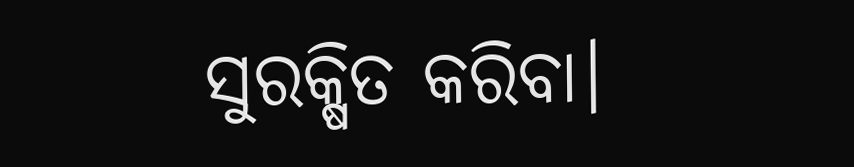ସୁରକ୍ଷିତ କରିବା।